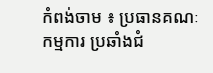កំពង់ចាម ៖ ប្រធានគណៈកម្មការ ប្រឆាំងជំ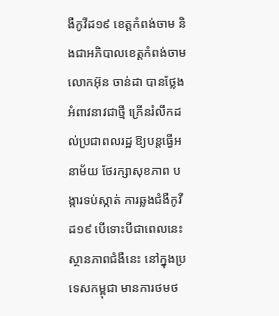ងឺកូវីដ១៩ ខេត្តកំពង់ចាម និងជាអភិបាលខេត្តកំពង់ចាម លោកអ៊ុន ចាន់ដា បានថ្លែងអំពាវនាវជាថ្មី ក្រើនរំលឹកដល់ប្រជាពលរដ្ឋ ឱ្យបន្តធ្វើអនាម័យ ថែរក្សាសុខភាព បង្ការទប់ស្កាត់ ការឆ្លងជំងឺកូវីដ១៩ បើទោះបីជាពេលនេះ ស្ថានភាពជំងឺនេះ នៅក្នុងប្រទេសកម្ពុជា មានការថមថ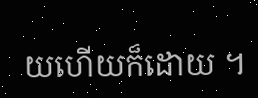យហើយក៏ដោយ ។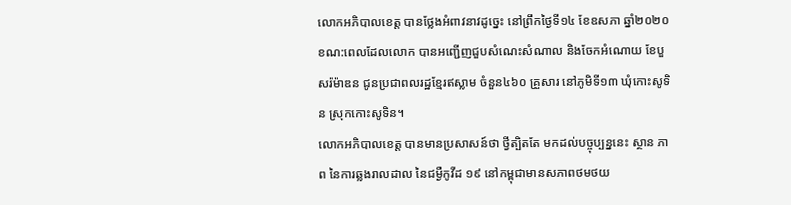លោកអភិបាលខេត្ត បានថ្លែងអំពាវនាវដូច្នេះ នៅព្រឹកថ្ងៃទី១៤ ខែឧសភា ឆ្នាំ២០២០ ខណ:ពេលដែលលោក បានអញ្ជើញជួបសំណេះសំណាល និងចែកអំណោយ ខែបួសរ៉ម៉ាឌន ជូនប្រជាពលរដ្ឋខ្មែរឥស្លាម ចំនួន៤៦០ គ្រួសារ នៅភូមិទី១៣ ឃុំកោះសូទិន ស្រុកកោះសូទិន។
លោកអភិបាលខេត្ត បានមានប្រសាសន៍ថា ថ្វីត្បិតតែ មកដល់បច្ចុប្បន្ននេះ ស្ថាន ភាព នៃការឆ្លងរាលដាល នៃជម្ងឺកូវីដ ១៩ នៅកម្ពុជាមានសភាពថមថយ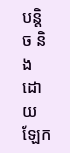បន្តិច និងដោយឡែក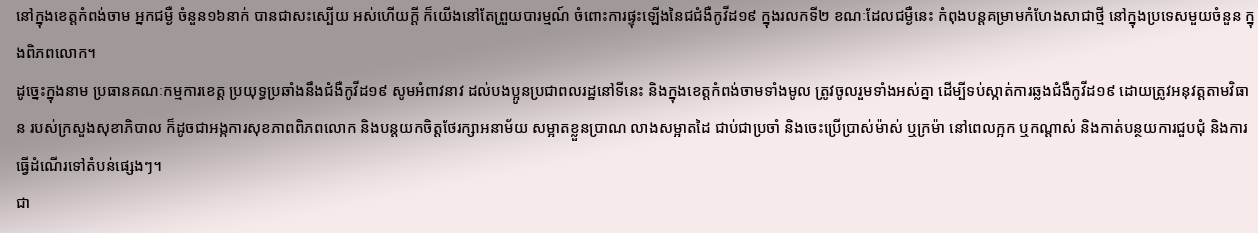នៅក្នុងខេត្តកំពង់ចាម អ្នកជម្ងឺ ចំនួន១៦នាក់ បានជាសះស្បើយ អស់ហើយក្ដី ក៏យើងនៅតែព្រួយបារម្មណ៍ ចំពោះការផ្ទុះឡើងនៃជជំងឺកូវីដ១៩ ក្នុងរលកទី២ ខណៈដែលជម្ងឺនេះ កំពុងបន្តគម្រាមកំហែងសាជាថ្មី នៅក្នុងប្រទេសមួយចំនួន ក្នុងពិភពលោក។
ដូច្នេះក្នុងនាម ប្រធានគណៈកម្មការខេត្ត ប្រយុទ្ធប្រឆាំងនឹងជំងឺកូវីដ១៩ សូមអំពាវនាវ ដល់បងប្អូនប្រជាពលរដ្ឋនៅទីនេះ និងក្នុងខេត្តកំពង់ចាមទាំងមូល ត្រូវចូលរួមទាំងអស់គ្នា ដើម្បីទប់ស្កាត់ការឆ្លងជំងឺកូវីដ១៩ ដោយត្រូវអនុវត្តតាមវិធាន របស់ក្រសួងសុខាភិបាល ក៏ដូចជាអង្កការសុខភាពពិភពលោក និងបន្តយកចិត្តថែរក្សាអនាម័យ សម្អាតខ្លួនប្រាណ លាងសម្អាតដៃ ជាប់ជាប្រចាំ និងចេះប្រើប្រាស់ម៉ាស់ ឬក្រម៉ា នៅពេលក្អក ឬកណ្តាស់ និងកាត់បន្ថយការជួបជុំ និងការធ្វើដំណើរទៅតំបន់ផ្សេងៗ។
ជា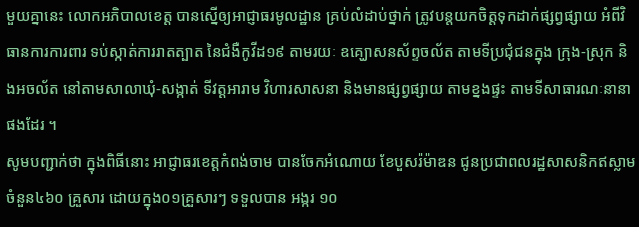មួយគ្នានេះ លោកអភិបាលខេត្ត បានស្នើឲ្យអាជ្ញាធរមូលដ្ឋាន គ្រប់លំដាប់ថ្នាក់ ត្រូវបន្តយកចិត្តទុកដាក់ផ្សព្វផ្សាយ អំពីវិធានការការពារ ទប់ស្កាត់ការរាតត្បាត នៃជំងឺកូវីដ១៩ តាមរយៈ ឧគ្ឃោសនស័ព្ទចល័ត តាមទីប្រជុំជនក្នុង ក្រុង-ស្រុក និងអចល័ត នៅតាមសាលាឃុំ-សង្កាត់ ទីវត្តអារាម វិហារសាសនា និងមានផ្សព្វផ្សាយ តាមខ្នងផ្ទះ តាមទីសាធារណៈនានា ផងដែរ ។
សូមបញ្ជាក់ថា ក្នុងពិធីនោះ អាជ្ញាធរខេត្តកំពង់ចាម បានចែកអំណោយ ខែបួសរ៉ម៉ាឌន ជូនប្រជាពលរដ្ឋសាសនិកឥស្លាម ចំនួន៤៦០ គ្រួសារ ដោយក្នុង០១គ្រួសារៗ ទទួលបាន អង្ករ ១០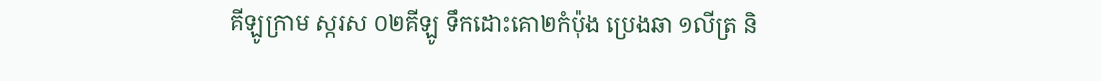គីឡូក្រាម ស្ករស ០២គីឡូ ទឹកដោះគោ២កំប៉ុង ប្រេងឆា ១លីត្រ និ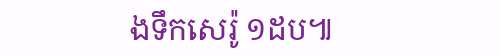ងទឹកសេរ៉ូ ១ដប៕